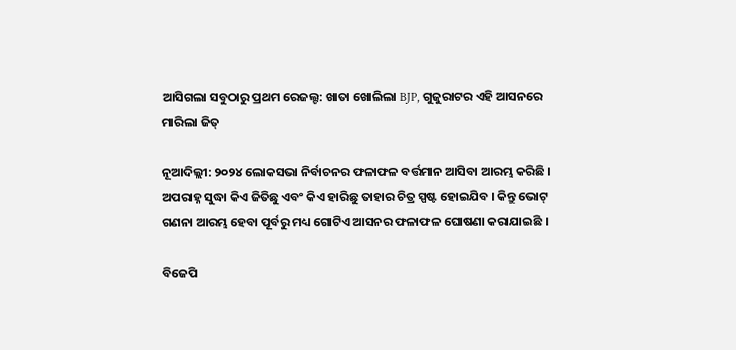ଆସିଗଲା ସବୁଠାରୁ ପ୍ରଥମ ରେଜଲ୍ଟ: ଖାତା ଖୋଲିଲା BJP, ଗୁଜୁରାଟର ଏହି ଆସନରେ ମାରିଲା ଜିତ୍

ନୂଆଦିଲ୍ଲୀ: ୨୦୨୪ ଲୋକସଭା ନିର୍ବାଚନର ଫଳାଫଳ ବର୍ତ୍ତମାନ ଆସିବା ଆରମ୍ଭ କରିଛି । ଅପରାହ୍ନ ସୁଦ୍ଧା କିଏ ଜିତିଛୁ ଏବଂ କିଏ ହାରିଛୁ ତାହାର ଚିତ୍ର ସ୍ପଷ୍ଟ ହୋଇଯିବ । କିନ୍ତୁ ଭୋଟ୍ ଗଣନା ଆରମ୍ଭ ହେବା ପୂର୍ବରୁ ମଧ୍ୟ ଗୋଟିଏ ଆସନର ଫଳାଫଳ ଘୋଷଣା କରାଯାଇଛି ।

ବିଜେପି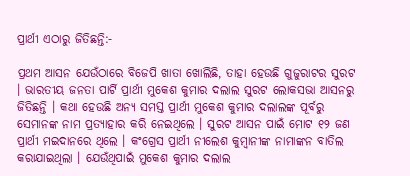ପ୍ରାର୍ଥୀ ଏଠାରୁ ଜିତିଛନ୍ତି:-

ପ୍ରଥମ ଆସନ ଯେଉଁଠାରେ ବିଜେପି ଖାତା ଖୋଲିଛି, ତାହା ହେଉଛି ଗୁଜୁରାଟର ସୁରଟ । ଭାରତୀୟ ଜନତା ପାର୍ଟି ପ୍ରାର୍ଥୀ ମୁକେଶ କୁମାର ଦଲାଲ ସୁରଟ ଲୋକସଭା ଆସନରୁ ଜିତିଛନ୍ତି । କଥା ହେଉଛି ଅନ୍ୟ ସମସ୍ତ ପ୍ରାର୍ଥୀ ମୁକେଶ କୁମାର ଦଲାଲଙ୍କ ପୂର୍ବରୁ ସେମାନଙ୍କ ନାମ ପ୍ରତ୍ୟାହାର କରି ନେଇଥିଲେ । ସୁରଟ ଆସନ ପାଇଁ ମୋଟ ୧୨ ଜଣ ପ୍ରାର୍ଥୀ ମଇଦାନରେ ଥିଲେ । କଂଗ୍ରେସ ପ୍ରାର୍ଥୀ ନୀଲେଶ କୁମ୍ବାନୀଙ୍କ ନାମାଙ୍କନ ବାତିଲ କରାଯାଇଥିଲା । ଯେଉଁଥିପାଇଁ ମୁକେଶ କୁମାର ଦଲାଲ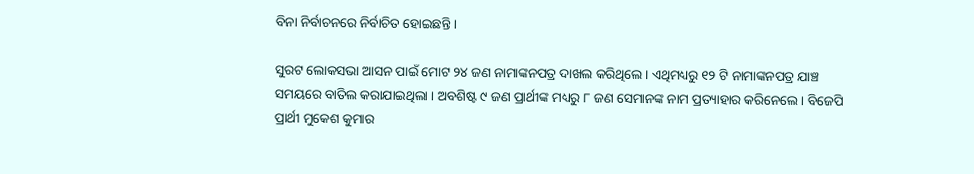ବିନା ନିର୍ବାଚନରେ ନିର୍ବାଚିତ ହୋଇଛନ୍ତି ।

ସୁରଟ ଲୋକସଭା ଆସନ ପାଇଁ ମୋଟ ୨୪ ଜଣ ନାମାଙ୍କନପତ୍ର ଦାଖଲ କରିଥିଲେ । ଏଥିମଧ୍ୟରୁ ୧୨ ଟି ନାମାଙ୍କନପତ୍ର ଯାଞ୍ଚ ସମୟରେ ବାତିଲ କରାଯାଇଥିଲା । ଅବଶିଷ୍ଟ ୯ ଜଣ ପ୍ରାର୍ଥୀଙ୍କ ମଧ୍ୟରୁ ୮ ଜଣ ସେମାନଙ୍କ ନାମ ପ୍ରତ୍ୟାହାର କରିନେଲେ । ବିଜେପି ପ୍ରାର୍ଥୀ ମୁକେଶ କୁମାର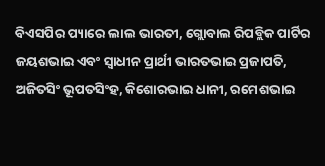ବିଏସପିର ପ୍ୟାରେ ଲାଲ ଭାରତୀ, ଗ୍ଲୋବାଲ ରିପବ୍ଲିକ ପାର୍ଟିର ଜୟଶଭାଇ ଏବଂ ସ୍ୱାଧୀନ ପ୍ରାର୍ଥୀ ଭାରତଭାଇ ପ୍ରଜାପତି, ଅଜିତସିଂ ଭୂପତସିଂହ, କିଶୋରଭାଇ ଧାନୀ, ରମେଶଭାଇ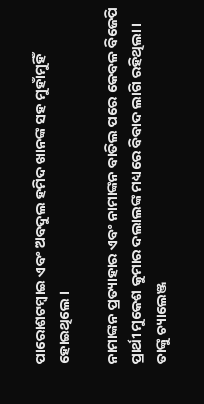ପାରୋଶଟମ୍ବାଇ ଏବଂ ଅବଦୁଲ ହମିଦ ଖାନଙ୍କ ସହ ମୁହାଁମୁହିଁ ହୋଇଥିଲେ ।

ନାମାଙ୍କନ ପ୍ରତ୍ୟାହାର ଏବଂ ନାମାଙ୍କନ ବାତିଲ ପରେ କେବଳ ବିଜେପି ପ୍ରାର୍ଥୀ ମୁକେଶ କୁମାର ଦଲାଲଙ୍କ ମଧ୍ୟରେ ବିବାଦ ଲାଗି ରହିଥିଲା । ତାଙ୍କୁ ଚ୍ୟାଲେଞ୍ଜ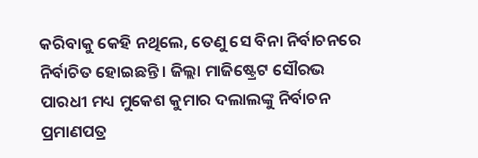କରିବାକୁ କେହି ନଥିଲେ, ତେଣୁ ସେ ବିନା ନିର୍ବାଚନରେ ନିର୍ବାଚିତ ହୋଇଛନ୍ତି । ଜିଲ୍ଲା ମାଜିଷ୍ଟ୍ରେଟ ସୌରଭ ପାରଧୀ ମଧ୍ୟ ମୁକେଶ କୁମାର ଦଲାଲଙ୍କୁ ନିର୍ବାଚନ ପ୍ରମାଣପତ୍ର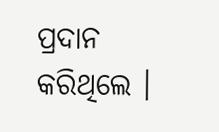ପ୍ରଦାନ କରିଥିଲେ ।